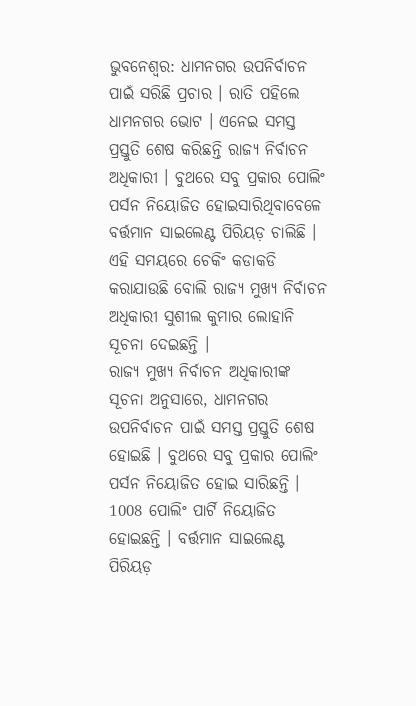ଭୁବନେଶ୍ବର: ଧାମନଗର ଉପନିର୍ବାଚନ ପାଇଁ ସରିଛି ପ୍ରଚାର । ରାତି ପହିଲେ ଧାମନଗର ଭୋଟ । ଏନେଇ ସମସ୍ତ ପ୍ରସ୍ତୁତି ଶେଷ କରିଛନ୍ତି ରାଜ୍ୟ ନିର୍ବାଚନ ଅଧିକାରୀ । ବୁଥରେ ସବୁ ପ୍ରକାର ପୋଲିଂ ପର୍ସନ ନିୟୋଜିତ ହୋଇସାରିଥିବାବେଳେ ବର୍ତ୍ତମାନ ସାଇଲେଣ୍ଟ ପିରିୟଡ଼ ଚାଲିଛି । ଏହି ସମୟରେ ଚେକିଂ କଡାକଡି କରାଯାଉଛି ବୋଲି ରାଜ୍ୟ ମୁଖ୍ୟ ନିର୍ବାଚନ ଅଧିକାରୀ ସୁଶୀଲ କୁମାର ଲୋହାନି ସୂଚନା ଦେଇଛନ୍ତି ।
ରାଜ୍ୟ ମୁଖ୍ୟ ନିର୍ବାଚନ ଅଧିକାରୀଙ୍କ ସୂଚନା ଅନୁସାରେ, ଧାମନଗର ଉପନିର୍ବାଚନ ପାଇଁ ସମସ୍ତ ପ୍ରସ୍ତୁତି ଶେଷ ହୋଇଛି । ବୁଥରେ ସବୁ ପ୍ରକାର ପୋଲିଂ ପର୍ସନ ନିୟୋଜିତ ହୋଇ ସାରିଛନ୍ତି । 1008 ପୋଲିଂ ପାର୍ଟି ନିୟୋଜିତ ହୋଇଛନ୍ତି । ବର୍ତ୍ତମାନ ସାଇଲେଣ୍ଟ ପିରିୟଡ଼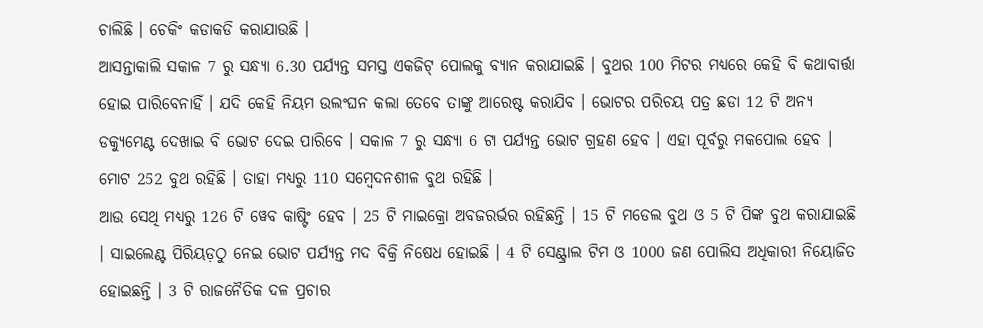ଚାଲିଛି । ଚେକିଂ କଡାକଡି କରାଯାଉଛି ।
ଆସନ୍ତାକାଲି ସକାଳ 7 ରୁ ସନ୍ଧ୍ୟା 6.30 ପର୍ଯ୍ୟନ୍ତ ସମସ୍ତ ଏକଜିଟ୍ ପୋଲକୁ ବ୍ୟାନ କରାଯାଇଛି । ବୁଥର 100 ମିଟର ମଧ୍ୟରେ କେହି ବି କଥାବାର୍ତ୍ତା ହୋଇ ପାରିବେନାହିଁ । ଯଦି କେହି ନିୟମ ଉଲଂଘନ କଲା ତେବେ ତାଙ୍କୁ ଆରେଷ୍ଟ କରାଯିବ । ଭୋଟର ପରିଚୟ ପତ୍ର ଛଡା 12 ଟି ଅନ୍ୟ ଡକ୍ୟୁମେଣ୍ଟ ଦେଖାଇ ବି ଭୋଟ ଦେଇ ପାରିବେ । ସକାଳ 7 ରୁ ସନ୍ଧ୍ୟା 6 ଟା ପର୍ଯ୍ୟନ୍ତ ଭୋଟ ଗ୍ରହଣ ହେବ । ଏହା ପୂର୍ବରୁ ମକପୋଲ ହେବ । ମୋଟ 252 ବୁଥ ରହିଛି । ତାହା ମଧ୍ୟରୁ 110 ସମ୍ବେଦନଶୀଳ ବୁଥ ରହିଛି ।
ଆଉ ସେଥି ମଧ୍ୟରୁ 126 ଟି ୱେବ କାଷ୍ଟିଂ ହେବ । 25 ଟି ମାଇକ୍ରୋ ଅବଜରର୍ଭର ରହିଛନ୍ତି । 15 ଟି ମଡେଲ ବୁଥ ଓ 5 ଟି ପିଙ୍କ ବୁଥ କରାଯାଇଛି । ସାଇଲେଣ୍ଟ ପିରିୟଡ଼ଠୁ ନେଇ ଭୋଟ ପର୍ଯ୍ୟନ୍ତ ମଦ ବିକ୍ରି ନିଷେଧ ହୋଇଛି । 4 ଟି ସେଣ୍ଟ୍ରାଲ ଟିମ ଓ 1000 ଜଣ ପୋଲିସ ଅଧିକାରୀ ନିୟୋଜିତ ହୋଇଛନ୍ତି । 3 ଟି ରାଜନୈତିକ ଦଳ ପ୍ରଚାର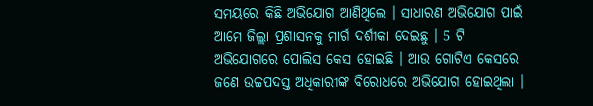ସମୟରେ କିଛି ଅଭିଯୋଗ ଆଣିଥିଲେ । ସାଧାରଣ ଅଭିଯୋଗ ପାଇଁ ଆମେ ଜିଲ୍ଲା ପ୍ରଶାସନକୁ ମାର୍ଗ ଦର୍ଶୀକା ଦେଇଛୁ । 5 ଟି ଅଭିଯୋଗରେ ପୋଲିସ କେସ ହୋଇଛି । ଆଉ ଗୋଟିଏ କେସରେ ଜଣେ ଉଚ୍ଚପଦସ୍ତ ଅଧିକାରୀଙ୍କ ବିରୋଧରେ ଅଭିଯୋଗ ହୋଇଥିଲା ।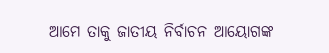ଆମେ ତାକୁ ଜାତୀୟ ନିର୍ବାଚନ ଆୟୋଗଙ୍କ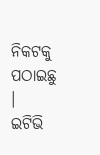ନିକଟକୁ ପଠାଇଛୁ ।
ଇଟିଭି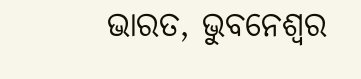ଭାରତ, ଭୁବନେଶ୍ବର